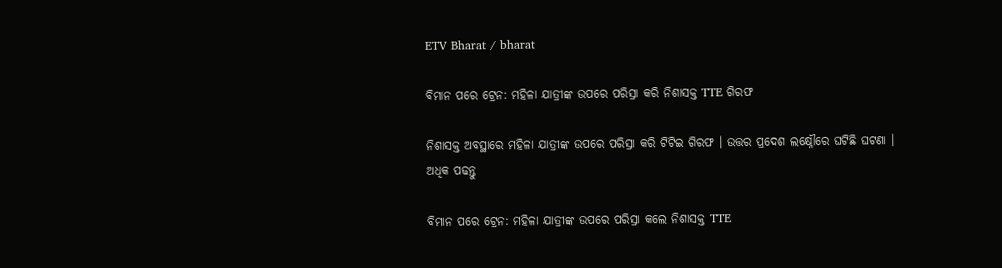ETV Bharat / bharat

ବିମାନ ପରେ ଟ୍ରେନ: ମହିଳା ଯାତ୍ରୀଙ୍କ ଉପରେ ପରିସ୍ରା କରି ନିଶାସକ୍ତ TTE ଗିରଫ

ନିଶାସକ୍ତ ଅବସ୍ଥାରେ ମହିଳା ଯାତ୍ରୀଙ୍କ ଉପରେ ପରିସ୍ରା କରି ଟିଟିଇ ଗିରଫ । ଉତ୍ତର ପ୍ରଦେଶ ଲକ୍ଷ୍ନୌରେ ଘଟିଛି ଘଟଣା । ଅଧିକ ପଢନ୍ତୁ

ବିମାନ ପରେ ଟ୍ରେନ: ମହିଳା ଯାତ୍ରୀଙ୍କ ଉପରେ ପରିସ୍ରା କଲେ ନିଶାସକ୍ତ TTE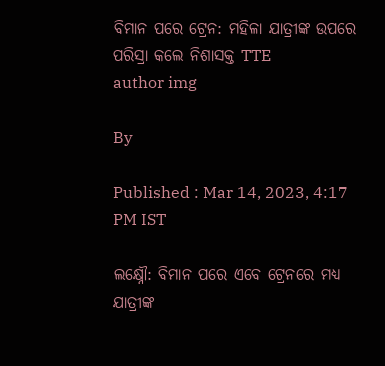ବିମାନ ପରେ ଟ୍ରେନ: ମହିଳା ଯାତ୍ରୀଙ୍କ ଉପରେ ପରିସ୍ରା କଲେ ନିଶାସକ୍ତ TTE
author img

By

Published : Mar 14, 2023, 4:17 PM IST

ଲକ୍ଷ୍ନୌ: ବିମାନ ପରେ ଏବେ ଟ୍ରେନରେ ମଧ୍ୟ ଯାତ୍ରୀଙ୍କ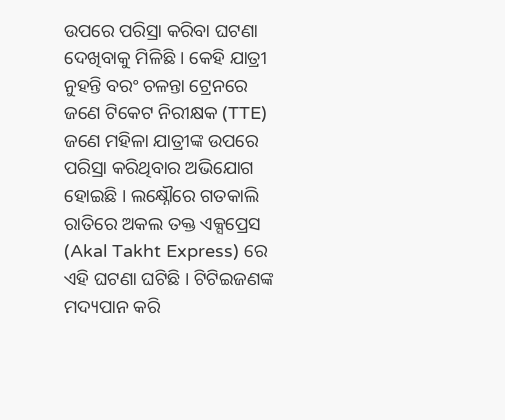ଉପରେ ପରିସ୍ରା କରିବା ଘଟଣା ଦେଖିବାକୁ ମିଳିଛି । କେହି ଯାତ୍ରୀ ନୁହନ୍ତି ବରଂ ଚଳନ୍ତା ଟ୍ରେନରେ ଜଣେ ଟିକେଟ ନିରୀକ୍ଷକ (TTE) ଜଣେ ମହିଳା ଯାତ୍ରୀଙ୍କ ଉପରେ ପରିସ୍ରା କରିଥିବାର ଅଭିଯୋଗ ହୋଇଛି । ଲକ୍ଷ୍ନୌରେ ଗତକାଲି ରାତିରେ ଅକଲ ତକ୍ତ ଏକ୍ସପ୍ରେସ (Akal Takht Express) ରେ ଏହି ଘଟଣା ଘଟିଛି । ଟିଟିଇଜଣଙ୍କ ମଦ୍ୟପାନ କରି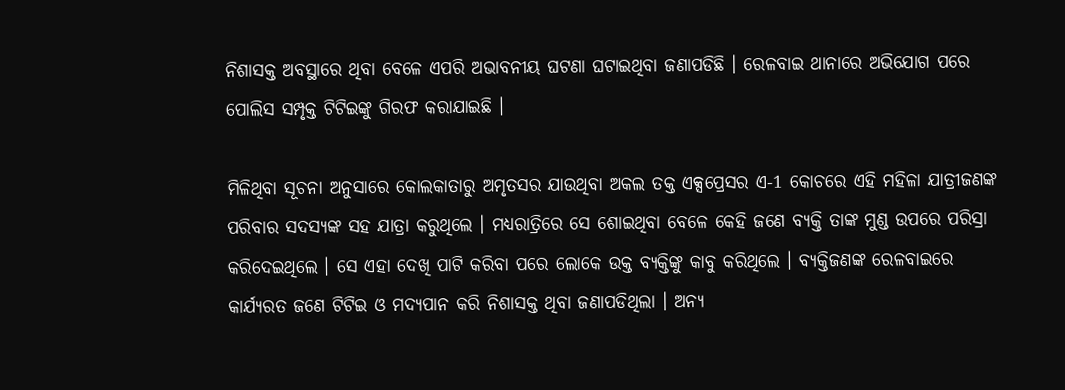ନିଶାସକ୍ତ ଅବସ୍ଥାରେ ଥିବା ବେଳେ ଏପରି ଅଭାବନୀୟ ଘଟଣା ଘଟାଇଥିବା ଜଣାପଡିଛି । ରେଳବାଇ ଥାନାରେ ଅଭିଯୋଗ ପରେ ପୋଲିସ ସମ୍ପୃକ୍ତ ଟିଟିଇଙ୍କୁ ଗିରଫ କରାଯାଇଛି ।

ମିଳିଥିବା ସୂଚନା ଅନୁସାରେ କୋଲକାତାରୁ ଅମୃତସର ଯାଉଥିବା ଅକଲ ତକ୍ତ ଏକ୍ସପ୍ରେସର ଏ-1 କୋଚରେ ଏହି ମହିଳା ଯାତ୍ରୀଜଣଙ୍କ ପରିବାର ସଦସ୍ୟଙ୍କ ସହ ଯାତ୍ରା କରୁଥିଲେ । ମଧ୍ୟରାତ୍ରିରେ ସେ ଶୋଇଥିବା ବେଳେ କେହି ଜଣେ ବ୍ୟକ୍ତି ତାଙ୍କ ମୁଣ୍ଡ ଉପରେ ପରିସ୍ରା କରିଦେଇଥିଲେ । ସେ ଏହା ଦେଖି ପାଟି କରିବା ପରେ ଲୋକେ ଉକ୍ତ ବ୍ୟକ୍ତିଙ୍କୁ କାବୁ କରିଥିଲେ । ବ୍ୟକ୍ତିଜଣଙ୍କ ରେଳବାଇରେ କାର୍ଯ୍ୟରତ ଜଣେ ଟିଟିଇ ଓ ମଦ୍ୟପାନ କରି ନିଶାସକ୍ତ ଥିବା ଜଣାପଡିଥିଲା । ଅନ୍ୟ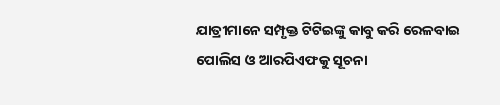ଯାତ୍ରୀମାନେ ସମ୍ପୃକ୍ତ ଟିଟିଇଙ୍କୁ କାବୁ କରି ରେଳବାଇ ପୋଲିସ ଓ ଆରପିଏଫକୁ ସୂଚନା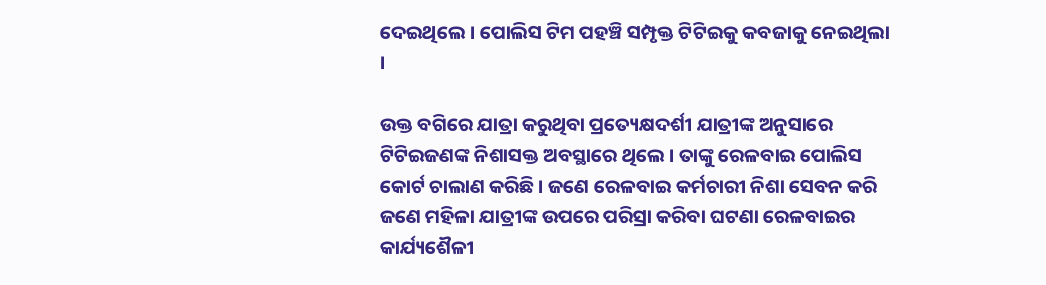ଦେଇଥିଲେ । ପୋଲିସ ଟିମ ପହଞ୍ଚି ସମ୍ପୃକ୍ତ ଟିଟିଇକୁ କବଜାକୁ ନେଇଥିଲା ।

ଉକ୍ତ ବଗିରେ ଯାତ୍ରା କରୁଥିବା ପ୍ରତ୍ୟେକ୍ଷଦର୍ଶୀ ଯାତ୍ରୀଙ୍କ ଅନୁସାରେ ଟିଟିଇଜଣଙ୍କ ନିଶାସକ୍ତ ଅବସ୍ଥାରେ ଥିଲେ । ତାଙ୍କୁ ରେଳବାଇ ପୋଲିସ କୋର୍ଟ ଚାଲାଣ କରିଛି । ଜଣେ ରେଳବାଇ କର୍ମଚାରୀ ନିଶା ସେବନ କରି ଜଣେ ମହିଳା ଯାତ୍ରୀଙ୍କ ଉପରେ ପରିସ୍ରା କରିବା ଘଟଣା ରେଳବାଇର କାର୍ଯ୍ୟଶୈଳୀ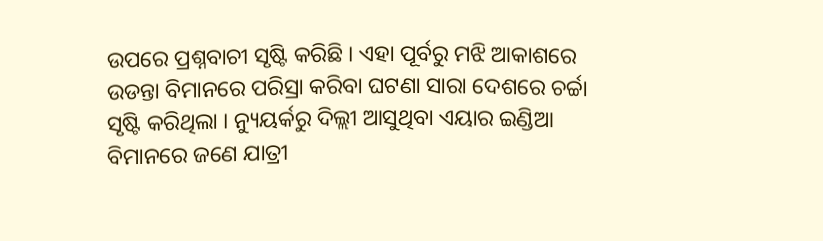ଉପରେ ପ୍ରଶ୍ନବାଚୀ ସୃଷ୍ଟି କରିଛି । ଏହା ପୂର୍ବରୁ ମଝି ଆକାଶରେ ଉଡନ୍ତା ବିମାନରେ ପରିସ୍ରା କରିବା ଘଟଣା ସାରା ଦେଶରେ ଚର୍ଚ୍ଚା ସୃଷ୍ଟି କରିଥିଲା । ନ୍ୟୁୟର୍କରୁ ଦିଲ୍ଲୀ ଆସୁଥିବା ଏୟାର ଇଣ୍ଡିଆ ବିମାନରେ ଜଣେ ଯାତ୍ରୀ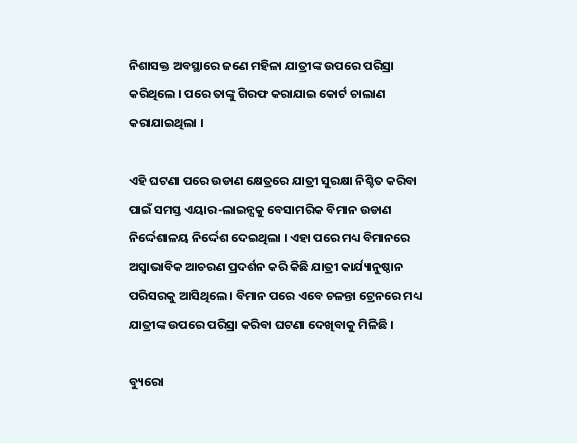ନିଶାସକ୍ତ ଅବସ୍ଥାରେ ଜଣେ ମହିଳା ଯାତ୍ରୀଙ୍କ ଉପରେ ପରିସ୍ରା କରିଥିଲେ । ପରେ ତାଙ୍କୁ ଗିରଫ କରାଯାଇ କୋର୍ଟ ଚାଲାଣ କରାଯାଇଥିଲା ।

ଏହି ଘଟଣା ପରେ ଉଡାଣ କ୍ଷେତ୍ରରେ ଯାତ୍ରୀ ସୁରକ୍ଷା ନିଶ୍ଚିତ କରିବା ପାଇଁ ସମସ୍ତ ଏୟାର-ଲାଇନ୍ସକୁ ବେସାମରିକ ବିମାନ ଉଡାଣ ନିର୍ଦ୍ଦେଶାଳୟ ନିର୍ଦ୍ଦେଶ ଦେଇଥିଲା । ଏହା ପରେ ମଧ୍ୟ ବିମାନରେ ଅସ୍ବାଭାବିକ ଆଚରଣ ପ୍ରଦର୍ଶନ କରି କିଛି ଯାତ୍ରୀ କାର୍ଯ୍ୟାନୁଷ୍ଠାନ ପରିସରକୁ ଆସିଥିଲେ । ବିମାନ ପରେ ଏବେ ଚଳନ୍ତା ଟ୍ରେନରେ ମଧ୍ୟ ଯାତ୍ରୀଙ୍କ ଉପରେ ପରିସ୍ରା କରିବା ଘଟଣା ଦେଖିବାକୁ ମିଳିଛି ।

ବ୍ୟୁରୋ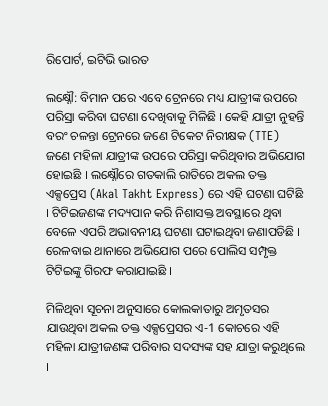ରିପୋର୍ଟ, ଇଟିଭି ଭାରତ

ଲକ୍ଷ୍ନୌ: ବିମାନ ପରେ ଏବେ ଟ୍ରେନରେ ମଧ୍ୟ ଯାତ୍ରୀଙ୍କ ଉପରେ ପରିସ୍ରା କରିବା ଘଟଣା ଦେଖିବାକୁ ମିଳିଛି । କେହି ଯାତ୍ରୀ ନୁହନ୍ତି ବରଂ ଚଳନ୍ତା ଟ୍ରେନରେ ଜଣେ ଟିକେଟ ନିରୀକ୍ଷକ (TTE) ଜଣେ ମହିଳା ଯାତ୍ରୀଙ୍କ ଉପରେ ପରିସ୍ରା କରିଥିବାର ଅଭିଯୋଗ ହୋଇଛି । ଲକ୍ଷ୍ନୌରେ ଗତକାଲି ରାତିରେ ଅକଲ ତକ୍ତ ଏକ୍ସପ୍ରେସ (Akal Takht Express) ରେ ଏହି ଘଟଣା ଘଟିଛି । ଟିଟିଇଜଣଙ୍କ ମଦ୍ୟପାନ କରି ନିଶାସକ୍ତ ଅବସ୍ଥାରେ ଥିବା ବେଳେ ଏପରି ଅଭାବନୀୟ ଘଟଣା ଘଟାଇଥିବା ଜଣାପଡିଛି । ରେଳବାଇ ଥାନାରେ ଅଭିଯୋଗ ପରେ ପୋଲିସ ସମ୍ପୃକ୍ତ ଟିଟିଇଙ୍କୁ ଗିରଫ କରାଯାଇଛି ।

ମିଳିଥିବା ସୂଚନା ଅନୁସାରେ କୋଲକାତାରୁ ଅମୃତସର ଯାଉଥିବା ଅକଲ ତକ୍ତ ଏକ୍ସପ୍ରେସର ଏ-1 କୋଚରେ ଏହି ମହିଳା ଯାତ୍ରୀଜଣଙ୍କ ପରିବାର ସଦସ୍ୟଙ୍କ ସହ ଯାତ୍ରା କରୁଥିଲେ ।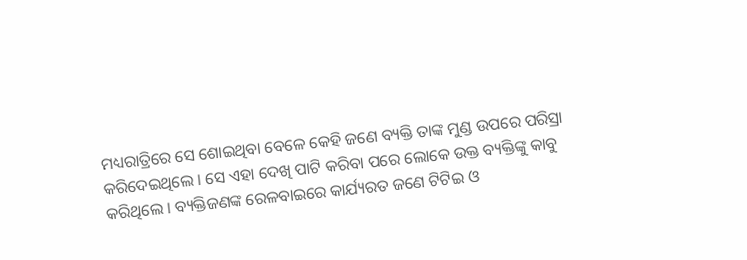ମଧ୍ୟରାତ୍ରିରେ ସେ ଶୋଇଥିବା ବେଳେ କେହି ଜଣେ ବ୍ୟକ୍ତି ତାଙ୍କ ମୁଣ୍ଡ ଉପରେ ପରିସ୍ରା କରିଦେଇଥିଲେ । ସେ ଏହା ଦେଖି ପାଟି କରିବା ପରେ ଲୋକେ ଉକ୍ତ ବ୍ୟକ୍ତିଙ୍କୁ କାବୁ କରିଥିଲେ । ବ୍ୟକ୍ତିଜଣଙ୍କ ରେଳବାଇରେ କାର୍ଯ୍ୟରତ ଜଣେ ଟିଟିଇ ଓ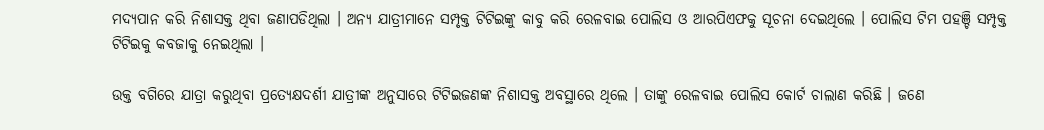ମଦ୍ୟପାନ କରି ନିଶାସକ୍ତ ଥିବା ଜଣାପଡିଥିଲା । ଅନ୍ୟ ଯାତ୍ରୀମାନେ ସମ୍ପୃକ୍ତ ଟିଟିଇଙ୍କୁ କାବୁ କରି ରେଳବାଇ ପୋଲିସ ଓ ଆରପିଏଫକୁ ସୂଚନା ଦେଇଥିଲେ । ପୋଲିସ ଟିମ ପହଞ୍ଚି ସମ୍ପୃକ୍ତ ଟିଟିଇକୁ କବଜାକୁ ନେଇଥିଲା ।

ଉକ୍ତ ବଗିରେ ଯାତ୍ରା କରୁଥିବା ପ୍ରତ୍ୟେକ୍ଷଦର୍ଶୀ ଯାତ୍ରୀଙ୍କ ଅନୁସାରେ ଟିଟିଇଜଣଙ୍କ ନିଶାସକ୍ତ ଅବସ୍ଥାରେ ଥିଲେ । ତାଙ୍କୁ ରେଳବାଇ ପୋଲିସ କୋର୍ଟ ଚାଲାଣ କରିଛି । ଜଣେ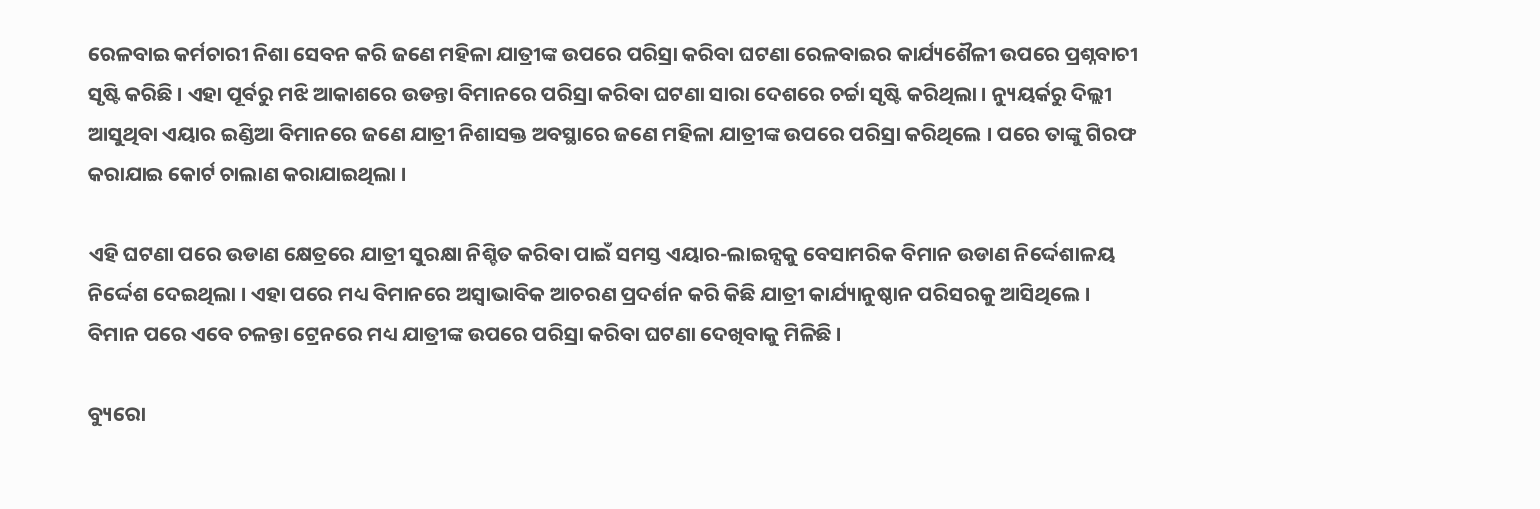ରେଳବାଇ କର୍ମଚାରୀ ନିଶା ସେବନ କରି ଜଣେ ମହିଳା ଯାତ୍ରୀଙ୍କ ଉପରେ ପରିସ୍ରା କରିବା ଘଟଣା ରେଳବାଇର କାର୍ଯ୍ୟଶୈଳୀ ଉପରେ ପ୍ରଶ୍ନବାଚୀ ସୃଷ୍ଟି କରିଛି । ଏହା ପୂର୍ବରୁ ମଝି ଆକାଶରେ ଉଡନ୍ତା ବିମାନରେ ପରିସ୍ରା କରିବା ଘଟଣା ସାରା ଦେଶରେ ଚର୍ଚ୍ଚା ସୃଷ୍ଟି କରିଥିଲା । ନ୍ୟୁୟର୍କରୁ ଦିଲ୍ଲୀ ଆସୁଥିବା ଏୟାର ଇଣ୍ଡିଆ ବିମାନରେ ଜଣେ ଯାତ୍ରୀ ନିଶାସକ୍ତ ଅବସ୍ଥାରେ ଜଣେ ମହିଳା ଯାତ୍ରୀଙ୍କ ଉପରେ ପରିସ୍ରା କରିଥିଲେ । ପରେ ତାଙ୍କୁ ଗିରଫ କରାଯାଇ କୋର୍ଟ ଚାଲାଣ କରାଯାଇଥିଲା ।

ଏହି ଘଟଣା ପରେ ଉଡାଣ କ୍ଷେତ୍ରରେ ଯାତ୍ରୀ ସୁରକ୍ଷା ନିଶ୍ଚିତ କରିବା ପାଇଁ ସମସ୍ତ ଏୟାର-ଲାଇନ୍ସକୁ ବେସାମରିକ ବିମାନ ଉଡାଣ ନିର୍ଦ୍ଦେଶାଳୟ ନିର୍ଦ୍ଦେଶ ଦେଇଥିଲା । ଏହା ପରେ ମଧ୍ୟ ବିମାନରେ ଅସ୍ବାଭାବିକ ଆଚରଣ ପ୍ରଦର୍ଶନ କରି କିଛି ଯାତ୍ରୀ କାର୍ଯ୍ୟାନୁଷ୍ଠାନ ପରିସରକୁ ଆସିଥିଲେ । ବିମାନ ପରେ ଏବେ ଚଳନ୍ତା ଟ୍ରେନରେ ମଧ୍ୟ ଯାତ୍ରୀଙ୍କ ଉପରେ ପରିସ୍ରା କରିବା ଘଟଣା ଦେଖିବାକୁ ମିଳିଛି ।

ବ୍ୟୁରୋ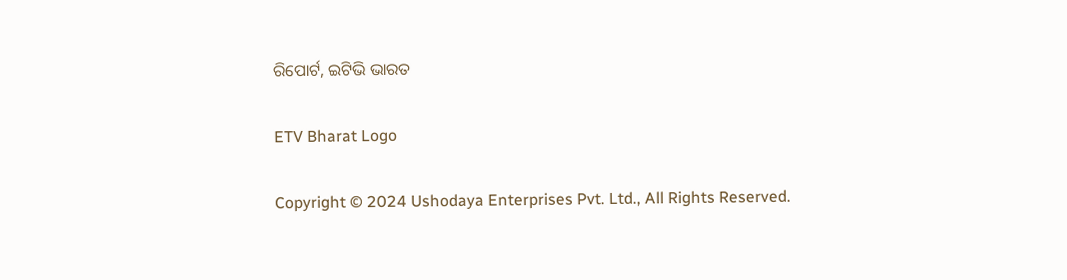ରିପୋର୍ଟ, ଇଟିଭି ଭାରତ

ETV Bharat Logo

Copyright © 2024 Ushodaya Enterprises Pvt. Ltd., All Rights Reserved.